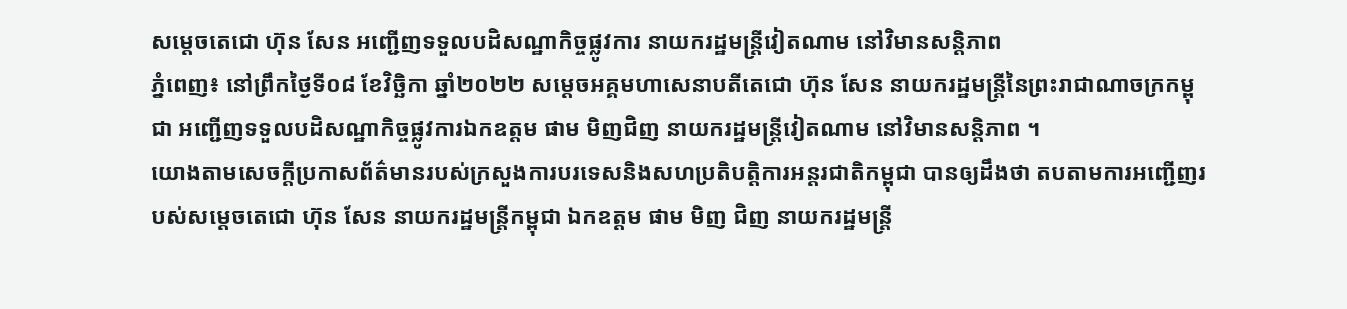សម្តេចតេជោ ហ៊ុន សែន អញ្ជើញទទួលបដិសណ្ឋាកិច្ចផ្លូវការ នាយករដ្ឋមន្រ្តីវៀតណាម នៅវិមានសន្តិភាព
ភ្នំពេញ៖ នៅព្រឹកថ្ងៃទី០៨ ខែវិច្ឆិកា ឆ្នាំ២០២២ សម្តេចអគ្គមហាសេនាបតីតេជោ ហ៊ុន សែន នាយករដ្ឋមន្រ្តីនៃព្រះរាជាណាចក្រកម្ពុជា អញ្ជើញទទួលបដិសណ្ឋាកិច្ចផ្លូវការឯកឧត្តម ផាម មិញជិញ នាយករដ្ឋមន្រ្តីវៀតណាម នៅវិមានសន្តិភាព ។
យោងតាមសេចក្តីប្រកាសព័ត៌មានរបស់ក្រសួងការបរទេសនិងសហប្រតិបត្តិការអន្តរជាតិកម្ពុជា បានឲ្យដឹងថា តបតាមការអញ្ជើញរបស់សម្តេចតេជោ ហ៊ុន សែន នាយករដ្ឋមន្ត្រីកម្ពុជា ឯកឧត្តម ផាម មិញ ជិញ នាយករដ្ឋមន្រ្តី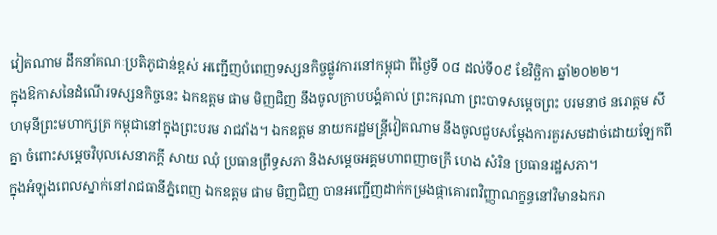វៀតណាម ដឹកនាំគណៈប្រតិភូជាន់ខ្ពស់ អញ្ជើញបំពេញទស្សនកិច្ចផ្លូវការនៅកម្ពុជា ពីថ្ងៃទី ០៨ ដល់ទី០៩ ខែវិច្ឆិកា ឆ្នាំ២០២២។
ក្នុងឱកាសនៃដំណើរទស្សនកិច្ចនេះ ឯកឧត្តម ផាម មិញជិញ នឹងចូលក្រាបបង្គំគាល់ ព្រះករុណា ព្រះបាទសម្តេចព្រះ បរមនាថ នរោត្តម សីហមុនីព្រះមហាក្សត្រ កម្ពុជានៅក្នុងព្រះបរម រាជវាំង។ ឯកឧត្តម នាយករដ្ឋមន្រ្តីវៀតណាម នឹងចូលជួបសម្តែងការគួរសមដាច់ដោយឡែកពីគ្នា ចំពោះសម្តេចវិបុលសេនាភក្តី សាយ ឈុំ ប្រធានព្រឹទ្ធសភា និងសម្តេចអគ្គមហាពញាចក្រី ហេង សំរិន ប្រធានរដ្ឋសភា។
ក្នុងអំឡុងពេលស្នាក់នៅរាជធានីភ្នំពេញ ឯកឧត្តម ផាម មិញជិញ បានអញ្ជើញដាក់កម្រងផ្កាគោរពវិញ្ញាណក្ខន្ធនៅវិមានឯករា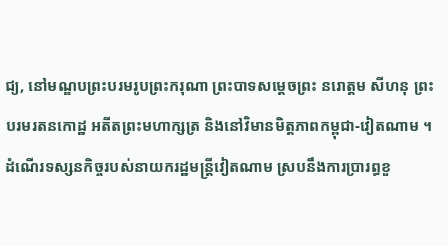ជ្យ, នៅមណ្ឌបព្រះបរមរូបព្រះករុណា ព្រះបាទសម្ដេចព្រះ នរោត្ដម សីហនុ ព្រះបរមរតនកោដ្ឋ អតីតព្រះមហាក្សត្រ និងនៅវិមានមិត្តភាពកម្ពុជា-វៀតណាម ។
ដំណើរទស្សនកិច្ចរបស់នាយករដ្ឋមន្រ្តីវៀតណាម ស្របនឹងការប្រារព្ធខួ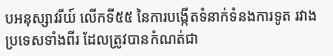បអនុស្សាវរីយ៍ លើកទី៥៥ នៃការបង្កើតទំនាក់ទំនងការទូត រវាងប្រទេសទាំងពីរ ដែលត្រូវបានកំណត់ជា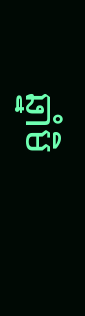ឆ្នាំមិ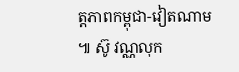ត្តភាពកម្ពុជា-វៀតណាម ៕ ស៊ូ វណ្ណលុក